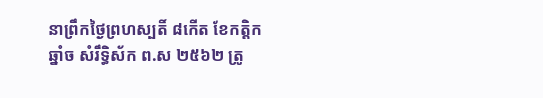នាព្រឹកថ្ងៃព្រហស្បតិ៍ ៨កើត ខែកត្តិក ឆ្នាំច សំរឹទ្ធិស័ក ព.ស ២៥៦២ ត្រូ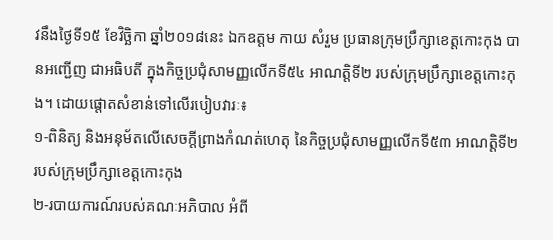វនឹងថ្ងៃទី១៥ ខែវិច្ឆិកា ឆ្នាំ២០១៨នេះ ឯកឧត្តម កាយ សំរួម ប្រធានក្រុមប្រឹក្សាខេត្តកោះកុង បានអញ្ជើញ ជាអធិបតី ក្នុងកិច្ចប្រជុំសាមញ្ញលើកទី៥៤ អាណត្តិទី២ របស់ក្រុមប្រឹក្សាខេត្តកោះកុង។ ដោយផ្ដោតសំខាន់ទៅលើរបៀបវារៈ៖
១-ពិនិត្យ និងអនុម័តលើសេចក្តីព្រាងកំណត់ហេតុ នៃកិច្ចប្រជុំសាមញ្ញលើកទី៥៣ អាណត្តិទី២ របស់ក្រុមប្រឹក្សាខេត្តកោះកុង
២-របាយការណ៍របស់គណៈអភិបាល អំពី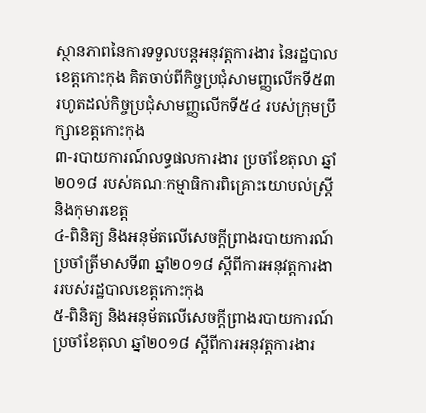ស្ថានភាពនៃការទទួលបន្តអនុវត្តការងារ នៃរដ្ឋបាលខេត្តកោះកុង គិតចាប់ពីកិច្ចប្រជុំសាមញ្ញលើកទី៥៣ រហូតដល់កិច្ចប្រជុំសាមញ្ញលើកទី៥៤ របស់ក្រុមប្រឹក្សាខេត្តកោះកុង
៣-របាយការណ៍លទ្ធផលការងារ ប្រចាំខែតុលា ឆ្នាំ២០១៨ របស់គណៈកម្មាធិការពិគ្រោះយោបល់ស្ត្រី និងកុមារខេត្ត
៤-ពិនិត្យ និងអនុម័តលើសេចក្តីព្រាងរបាយការណ៍ ប្រចាំត្រីមាសទី៣ ឆ្នាំ២០១៨ ស្ដីពីការអនុវត្តការងាររបស់រដ្ឋបាលខេត្តកោះកុង
៥-ពិនិត្យ និងអនុម័តលើសេចក្តីព្រាងរបាយការណ៍ប្រចាំខែតុលា ឆ្នាំ២០១៨ ស្ដីពីការអនុវត្តការងារ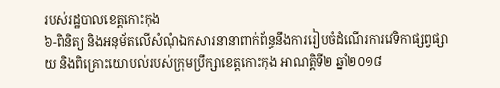របស់រដ្ឋបាលខេត្តកោះកុង
៦-ពិនិត្យ និងអនុម័តលើសំណុំឯកសារនានាពាក់ព័ន្ធនឹងការរៀបចំដំណើរការវេទិកាផ្សព្វផ្សាយ និងពិគ្រោះយោបល់របស់ក្រុមប្រឹក្សាខេត្តកោះកុង អាណត្តិទី២ ឆ្នាំ២០១៨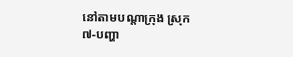នៅតាមបណ្ដាក្រុង ស្រុក
៧-បញ្ហា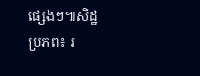ផ្សេងៗ៕សិដ្ឋ
ប្រភព៖ រ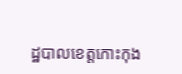ដ្ឋបាលខេត្តកោះកុង